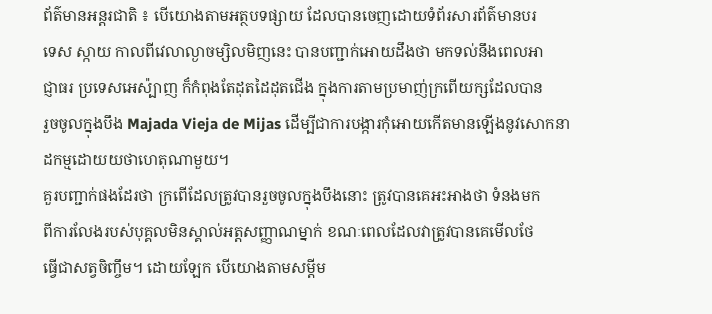ព័ត៌មានអន្តរជាតិ ៖ បើយោងតាមអត្ថបទផ្សាយ ដែលបានចេញដោយទំព័រសារព័ត៌មានបរ
ទេស ស្កាយ កាលពីវេលាល្ងាចម្សិលមិញនេះ បានបញ្ជាក់អោយដឹងថា មកទល់នឹងពេលអា
ជ្ញាធរ ប្រទេសអេស៉្បាញ ក៏កំពុងតែដុតដៃដុតជើង ក្នុងការតាមប្រមាញ់ក្រពើយក្សដែលបាន
រួចចូលក្នុងបឹង Majada Vieja de Mijas ដើម្បីជាការបង្ការកុំអោយកើតមានឡើងនូវសោកនា
ដកម្មដោយយថាហេតុណាមួយ។
គួរបញ្ជាក់ផងដែរថា ក្រពើដែលត្រូវបានរួចចូលក្នុងបឹងនោះ ត្រូវបានគេអះអាងថា ទំនងមក
ពីការលែងរបស់បុគ្គលមិនស្គាល់អត្តសញ្ញាណម្នាក់ ខណៈពេលដែលវាត្រូវបានគេមើលថែ
ធ្វើជាសត្វចិញ្ចឹម។ ដោយឡែក បើយោងតាមសម្តីម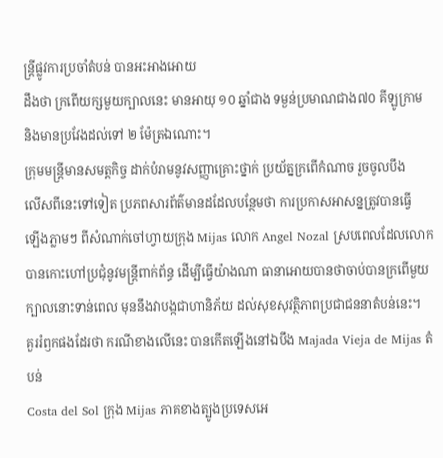ន្រ្តីផ្លូវការប្រចាំតំបន់ បានអះអាងអោយ
ដឹងថា ក្រពើយក្សមួយក្បាលនេះ មានអាយុ ១០ ឆ្នាំជាង ទម្ងន់ប្រមាណជាង៧០ គីឡូក្រាម
និងមានប្រវែងដល់ទៅ ២ ម៉ែត្រឯណោះ។
ក្រុមមន្រ្តីមានសមត្តកិច្ច ដាក់បំរាមនូវសញ្ញាគ្រោះថ្នាក់ ប្រយ័ត្នក្រពើកំណាច រួចចូលបឹង
លើសពីនេះទៅទៀត ប្រភពសារព័ត៌មានដដែលបន្ថែមថា ការប្រកាសអាសន្នត្រូវបានធ្វើ
ឡើងភ្លាមៗ ពីសំណាក់ចៅហ្វាយក្រុង Mijas លោក Angel Nozal ស្របពេលដែលលោក
បានកោះហៅប្រជុំនូវមន្រ្តីពាក់ព័ន្ធ ដើម្បីធ្វើយ៉ាងណា ធានាអោយបានថាចាប់បានក្រពើមួយ
ក្បាលនោះទាន់ពេល មុននឹងវាបង្កជាហានិភ័យ ដល់សុខសុវត្ថិភាពប្រជាជននាតំបន់នេះ។
គួររំឭកផងដែរថា ករណីខាងលើនេះ បានកើតឡើងនៅឯបឹង Majada Vieja de Mijas តំបន់
Costa del Sol ក្រុង Mijas ភាគខាងត្បូងប្រទេសអេ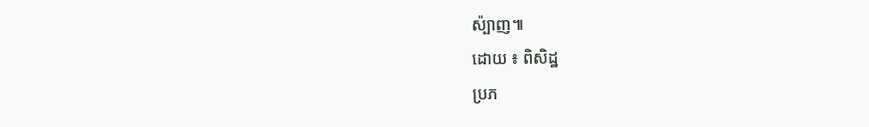ស៉្បាញ៕
ដោយ ៖ ពិសិដ្ឋ
ប្រភ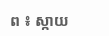ព ៖ ស្កាយ